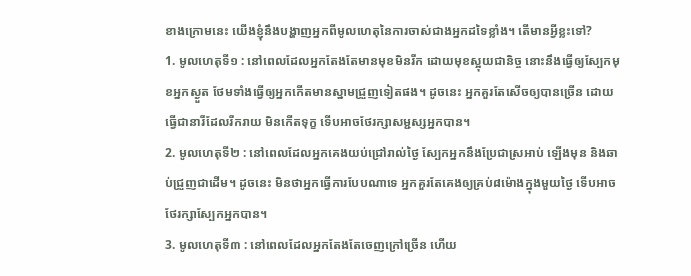ខាងក្រោមនេះ យើងខ្ញុំនឹងបង្ហាញអ្នកពីមូលហេតុនៃការចាស់ជាងអ្នកដទៃខ្លាំង។ តើមានអ្វីខ្លះទៅ?
1. មូលហេតុទី១ : នៅពេលដែលអ្នកតែងតែមានមុខមិនរីក ដោយមុខស្អុយជានិច្ច នោះនឹងធ្វើឲ្យស្បែកមុខអ្នកស្ងួត ថែមទាំងធ្វើឲ្យអ្នកកើតមានស្នាមជ្រួញទៀតផង។ ដូចនេះ អ្នកគួរតែសើចឲ្យបានច្រើន ដោយធ្វើជានារីដែលរីករាយ មិនកើតទុក្ខ ទើបអាចថែរក្សាសម្ជស្សអ្នកបាន។
2. មូលហេតុទី២ : នៅពេលដែលអ្នកគេងយប់ជ្រៅរាល់ថ្ងៃ ស្បែកអ្នកនឹងប្រែជាស្រអាប់ ឡើងមុន និងឆាប់ជ្រួញជាដើម។ ដូចនេះ មិនថាអ្នកធ្វើការបែបណាទេ អ្នកគួរតែគេងឲ្យគ្រប់៨ម៉ោងក្នុងមួយថ្ងៃ ទើបអាចថែរក្សាស្បែកអ្នកបាន។
3. មូលហេតុទី៣ : នៅពេលដែលអ្នកតែងតែចេញក្រៅច្រើន ហើយ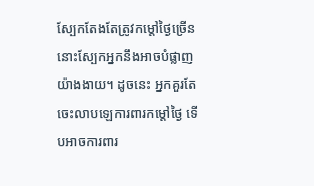ស្បែកតែងតែត្រូវកម្តៅថ្ងៃច្រើន នោះស្បែកអ្នកនឹងអាចបំផ្លាញយ៉ាងងាយ។ ដូចនេះ អ្នកគួរតែចេះលាបឡេការពារកម្តៅថ្ងៃ ទើបអាចការពារ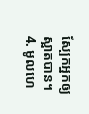ស្បែកអ្នកឲ្យស្អាតបាន។
4. មូលហេ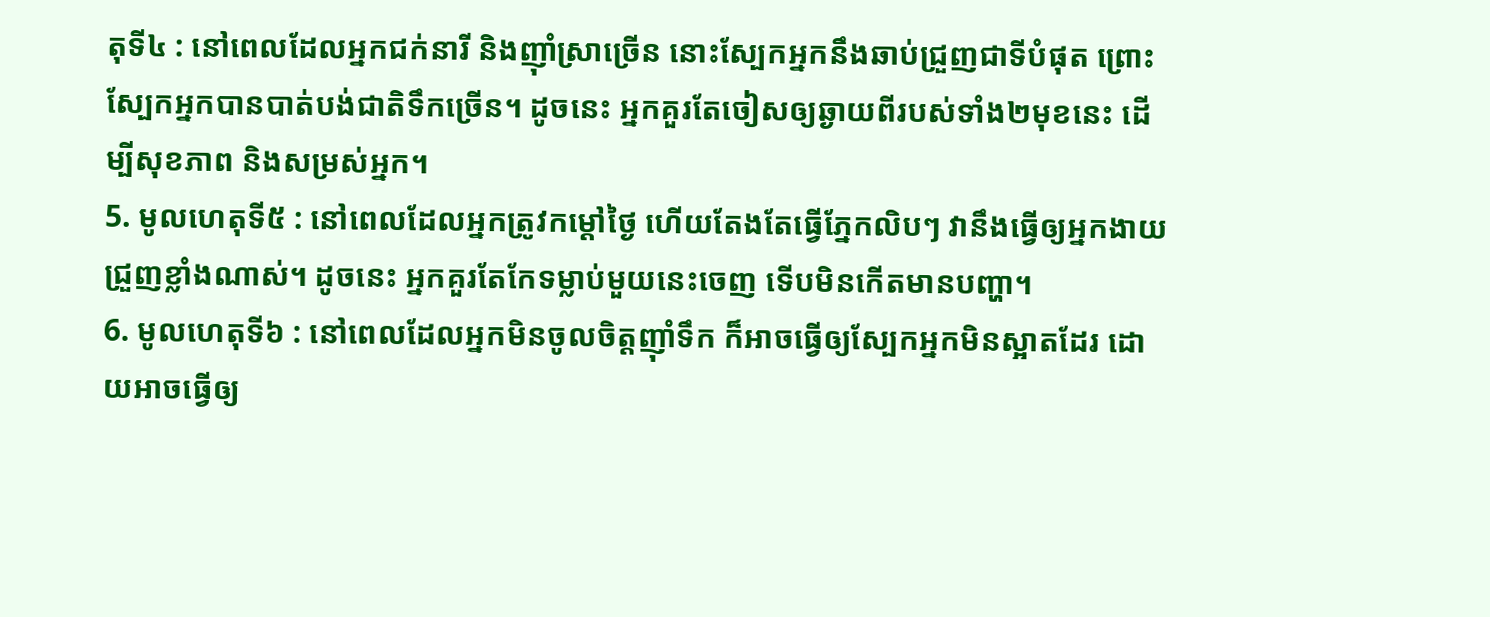តុទី៤ : នៅពេលដែលអ្នកជក់នារី និងញ៉ាំស្រាច្រើន នោះស្បែកអ្នកនឹងឆាប់ជ្រួញជាទីបំផុត ព្រោះស្បែកអ្នកបានបាត់បង់ជាតិទឹកច្រើន។ ដូចនេះ អ្នកគួរតែចៀសឲ្យឆ្ងាយពីរបស់ទាំង២មុខនេះ ដើម្បីសុខភាព និងសម្រស់អ្នក។
5. មូលហេតុទី៥ : នៅពេលដែលអ្នកត្រូវកម្តៅថ្ងៃ ហើយតែងតែធ្វើភ្នែកលិបៗ វានឹងធ្វើឲ្យអ្នកងាយជ្រួញខ្លាំងណាស់។ ដូចនេះ អ្នកគួរតែកែទម្លាប់មួយនេះចេញ ទើបមិនកើតមានបញ្ហា។
6. មូលហេតុទី៦ : នៅពេលដែលអ្នកមិនចូលចិត្តញ៉ាំទឹក ក៏អាចធ្វើឲ្យស្បែកអ្នកមិនស្អាតដែរ ដោយអាចធ្វើឲ្យ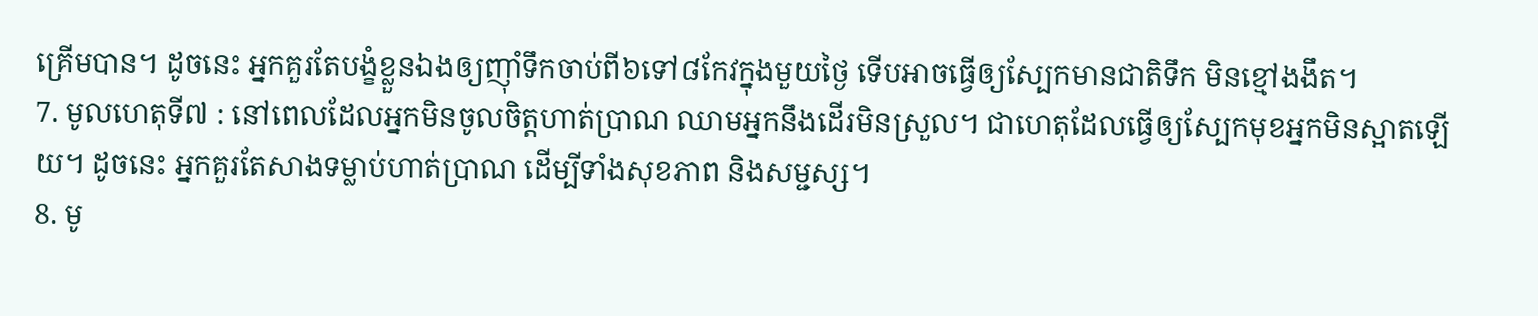គ្រើមបាន។ ដូចនេះ អ្នកគួរតែបង្ខំខ្លួនឯងឲ្យញ៉ាំទឹកចាប់ពី៦ទៅ៨កែវក្នុងមួយថ្ងៃ ទើបអាចធ្វើឲ្យស្បែកមានជាតិទឹក មិនខ្មៅងងឹត។
7. មូលហេតុទី៧ : នៅពេលដែលអ្នកមិនចូលចិត្តហាត់ប្រាណ ឈាមអ្នកនឹងដើរមិនស្រួល។ ជាហេតុដែលធ្វើឲ្យស្បែកមុខអ្នកមិនស្អាតឡើយ។ ដូចនេះ អ្នកគួរតែសាងទម្លាប់ហាត់ប្រាណ ដើម្បីទាំងសុខភាព និងសម្ជស្ស។
8. មូ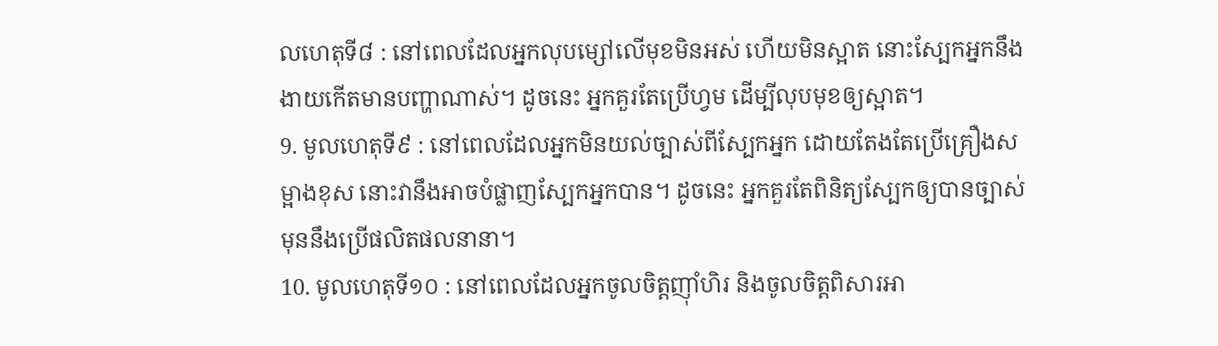លហេតុទី៨ : នៅពេលដែលអ្នកលុបម្សៅលើមុខមិនអស់ ហើយមិនស្អាត នោះស្បែកអ្នកនឹងងាយកើតមានបញ្ហាណាស់។ ដូចនេះ អ្នកគួរតែប្រើហ្វម ដើម្បីលុបមុខឲ្យស្អាត។
9. មូលហេតុទី៩ : នៅពេលដែលអ្នកមិនយល់ច្បាស់ពីស្បែកអ្នក ដោយតែងតែប្រើគ្រឿងសម្អាងខុស នោះវានឹងអាចបំផ្លាញស្បែកអ្នកបាន។ ដូចនេះ អ្នកគួរតែពិនិត្យស្បែកឲ្យបានច្បាស់ មុននឹងប្រើផលិតផលនានា។
10. មូលហេតុទី១០ : នៅពេលដែលអ្នកចូលចិត្តញ៉ាំហិរ និងចូលចិត្តពិសារអា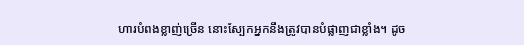ហារបំពងខ្លាញ់ច្រើន នោះស្បែកអ្នកនឹងត្រូវបានបំផ្លាញជាខ្លាំង។ ដូច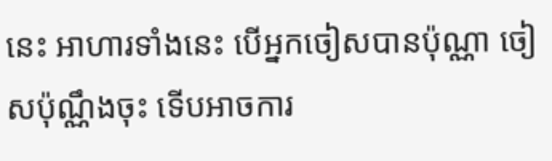នេះ អាហារទាំងនេះ បើអ្នកចៀសបានប៉ុណ្ណា ចៀសប៉ុណ្ណឹងចុះ ទើបអាចការ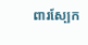ពារស្បែក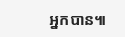អ្នកបាន៕